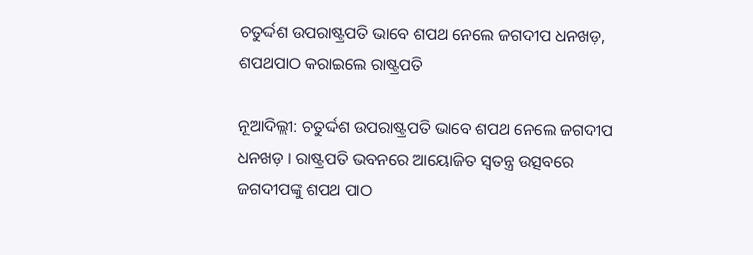ଚତୁର୍ଦ୍ଦଶ ଉପରାଷ୍ଟ୍ରପତି ଭାବେ ଶପଥ ନେଲେ ଜଗଦୀପ ଧନଖଡ଼, ଶପଥପାଠ କରାଇଲେ ରାଷ୍ଟ୍ରପତି

ନୂଆଦିଲ୍ଲୀ: ଚତୁର୍ଦ୍ଦଶ ଉପରାଷ୍ଟ୍ରପତି ଭାବେ ଶପଥ ନେଲେ ଜଗଦୀପ ଧନଖଡ଼ । ରାଷ୍ଟ୍ରପତି ଭବନରେ ଆୟୋଜିତ ସ୍ୱତନ୍ତ୍ର ଉତ୍ସବରେ ଜଗଦୀପଙ୍କୁ ଶପଥ ପାଠ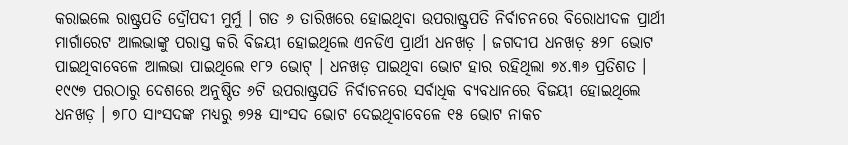କରାଇଲେ ରାଷ୍ଟ୍ରପତି ଦ୍ରୌପଦୀ ମୁର୍ମୁ । ଗତ ୬ ତାରିଖରେ ହୋଇଥିବା ଉପରାଷ୍ଟ୍ରପତି ନିର୍ବାଚନରେ ବିରୋଧୀଦଳ ପ୍ରାର୍ଥୀ ମାର୍ଗାରେଟ ଆଲଭାଙ୍କୁ ପରାସ୍ତ କରି ବିଜୟୀ ହୋଇଥିଲେ ଏନଡିଏ ପ୍ରାର୍ଥୀ ଧନଖଡ଼ । ଜଗଦୀପ ଧନଖଡ଼ ୫୨୮ ଭୋଟ ପାଇଥିବାବେଳେ ଆଲଭା ପାଇଥିଲେ ୧୮୨ ଭୋଟ୍ । ଧନଖଡ଼ ପାଇଥିବା ଭୋଟ ହାର ରହିଥିଲା ୭୪.୩୬ ପ୍ରତିଶତ । ୧୯୯୭ ପରଠାରୁ ଦେଶରେ ଅନୁଷ୍ଠିତ ୬ଟି ଉପରାଷ୍ଟ୍ରପତି ନିର୍ବାଚନରେ ସର୍ବାଧିକ ବ୍ୟବଧାନରେ ବିଜୟୀ ହୋଇଥିଲେ ଧନଖଡ଼ । ୭୮୦ ସାଂସଦଙ୍କ ମଧ୍ୟରୁ ୭୨୫ ସାଂସଦ ଭୋଟ ଦେଇଥିବାବେଳେ ୧୫ ଭୋଟ ନାକଚ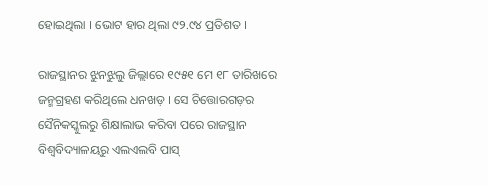ହୋଇଥିଲା । ଭୋଟ ହାର ଥିଲା ୯୨.୯୪ ପ୍ରତିଶତ ।

ରାଜସ୍ଥାନର ଝୁନଝୁଲୁ ଜିଲ୍ଲାରେ ୧୯୫୧ ମେ ୧୮ ତାରିଖରେ ଜନ୍ମଗ୍ରହଣ କରିଥିଲେ ଧନଖଡ଼ । ସେ ଚିତ୍ତୋରଗଡ଼ର ସୈନିକସ୍କୁଲରୁ ଶିକ୍ଷାଲାଭ କରିବା ପରେ ରାଜସ୍ଥାନ ବିଶ୍ୱବିଦ୍ୟାଳୟରୁ ଏଲଏଲବି ପାସ୍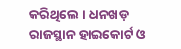କରିଥିଲେ । ଧନଖଡ଼ ରାଜସ୍ଥାନ ହାଇକୋର୍ଟ ଓ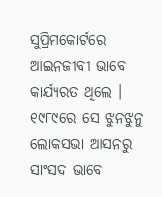ସୁପ୍ରିମକୋର୍ଟରେ ଆଇନଜୀବୀ ଭାବେ କାର୍ଯ୍ୟରତ ଥିଲେ । ୧୯୮୯ରେ ସେ ଝୁନଝୁନୁ ଲୋକସଭା ଆସନରୁ ସାଂସଦ ଭାବେ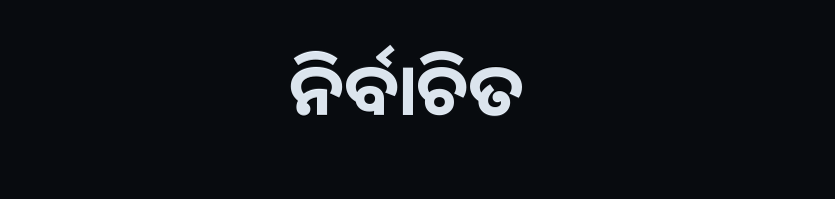ନିର୍ବାଚିତ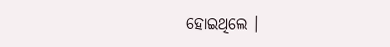ହୋଇଥିଲେ ।